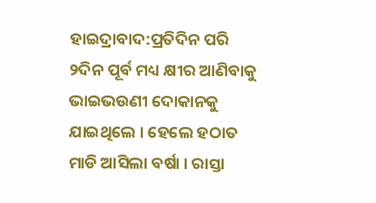ହାଇଦ୍ରାବାଦ:ପ୍ରତିଦିନ ପରି ୨ଦିନ ପୂର୍ବ ମଧ୍ୟ କ୍ଷୀର ଆଣିବାକୁ ଭାଇଭଉଣୀ ଦୋକାନକୁ ଯାଇଥିଲେ । ହେଲେ ହଠାତ ମାଡି ଆସିଲା ବର୍ଷା । ରାସ୍ତା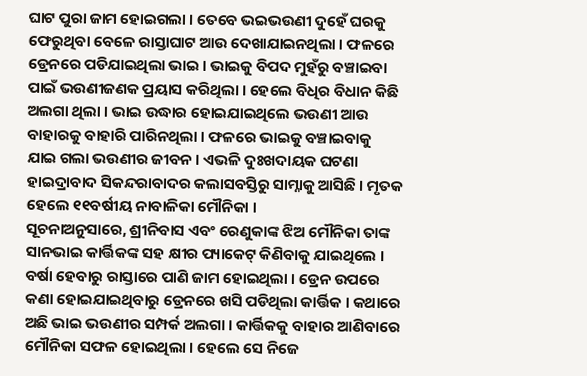ଘାଟ ପୁରା ଜାମ ହୋଇଗଲା । ତେବେ ଭଇଭଉଣୀ ଦୁହେଁ ଘରକୁ ଫେରୁଥିବା ବେଳେ ରାସ୍ତାଘାଟ ଆଉ ଦେଖାଯାଇନଥିଲା । ଫଳରେ ଡ୍ରେନରେ ପଡିଯାଇଥିଲା ଭାଇ । ଭାଇକୁ ବିପଦ ମୁହଁରୁ ବଞ୍ଚାଇବା ପାଇଁ ଭଉଣୀଜଣକ ପ୍ରୟାସ କରିଥିଲା । ହେଲେ ବିଧିର ବିଧାନ କିଛି ଅଲଗା ଥିଲା । ଭାଇ ଉଦ୍ଧାର ହୋଇଯାଇଥିଲେ ଭଉଣୀ ଆଉ ବାହାରକୁ ବାହାରି ପାରିନଥିଲା । ଫଳରେ ଭାଇକୁ ବଞ୍ଚାଇବାକୁ ଯାଇ ଗଲା ଭଉଣୀର ଜୀବନ । ଏଭଳି ଦୁଃଖଦାୟକ ଘଟଣା ହାଇଦ୍ରାବାଦ ସିକନ୍ଦରାବାଦର କଲାସବସ୍ତିରୁ ସାମ୍ନାକୁ ଆସିଛି । ମୃତକ ହେଲେ ୧୧ବର୍ଷୀୟ ନାବାଳିକା ମୌନିକା ।
ସୂଚନାଅନୁସାରେ, ଶ୍ରୀନିବାସ ଏବଂ ରେଣୁକାଙ୍କ ଝିଅ ମୌନିକା ତାଙ୍କ ସାନଭାଇ କାର୍ତ୍ତିକଙ୍କ ସହ କ୍ଷୀର ପ୍ୟାକେଟ୍ କିଣିବାକୁ ଯାଇଥିଲେ । ବର୍ଷା ହେବାରୁ ରାସ୍ତାରେ ପାଣି ଜାମ ହୋଇଥିଲା । ଡ୍ରେନ ଉପରେ କଣା ହୋଇଯାଇଥିବାରୁ ଡ୍ରେନରେ ଖସି ପଡିଥିଲା କାର୍ତ୍ତିକ । କଥାରେ ଅଛି ଭାଇ ଭଉଣୀର ସମ୍ପର୍କ ଅଲଗା । କାର୍ତ୍ତିକକୁ ବାହାର ଆଣିବାରେ ମୌନିକା ସଫଳ ହୋଇଥିଲା । ହେଲେ ସେ ନିଜେ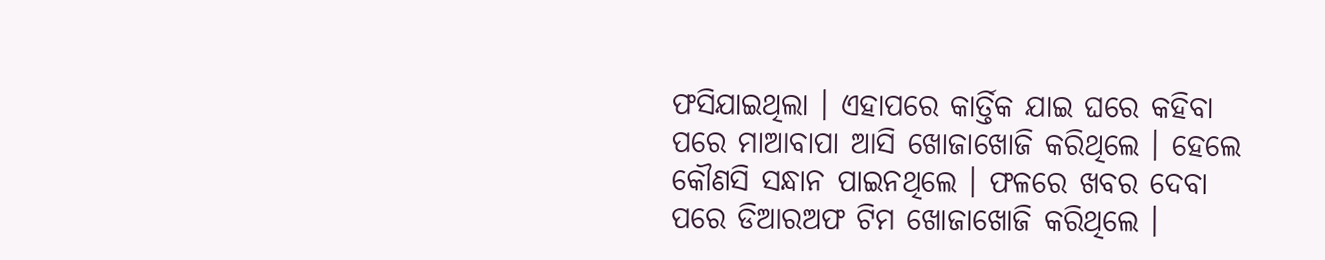ଫସିଯାଇଥିଲା । ଏହାପରେ କାର୍ତ୍ତିକ ଯାଇ ଘରେ କହିବା ପରେ ମାଆବାପା ଆସି ଖୋଜାଖୋଜି କରିଥିଲେ । ହେଲେ କୌଣସି ସନ୍ଧାନ ପାଇନଥିଲେ । ଫଳରେ ଖବର ଦେବା ପରେ ଡିଆରଅଫ ଟିମ ଖୋଜାଖୋଜି କରିଥିଲେ ।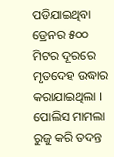ପଡିଯାଇଥିବା ଡ୍ରେନର ୫୦୦ ମିଟର ଦୂରରେ ମୃତଦେହ ଉଦ୍ଧାର କରାଯାଇଥିଲା । ପୋଲିସ ମାମଲା ରୁଜୁ କରି ତଦନ୍ତ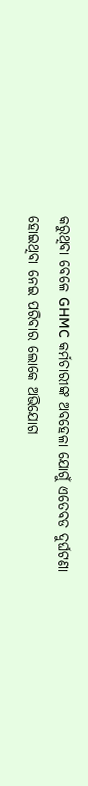କରୁଥିବା ବେଳେ GHMC କର୍ମଚାରୀଙ୍କ ଅବହେଳା ଯୋଗୁଁ ଏତେବଡ ଦୁର୍ଘଟଣା ହୋଇଥିବା ନେଇ ପରିବାର ଲୋକେ ଅଭିଯୋଗ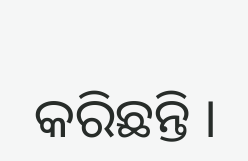କରିଛନ୍ତି ।